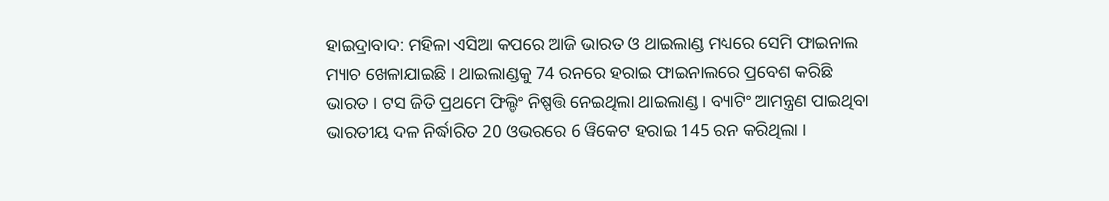ହାଇଦ୍ରାବାଦ: ମହିଳା ଏସିଆ କପରେ ଆଜି ଭାରତ ଓ ଥାଇଲାଣ୍ଡ ମଧ୍ୟରେ ସେମି ଫାଇନାଲ ମ୍ୟାଚ ଖେଳାଯାଇଛି । ଥାଇଲାଣ୍ଡକୁ 74 ରନରେ ହରାଇ ଫାଇନାଲରେ ପ୍ରବେଶ କରିଛି ଭାରତ । ଟସ ଜିତି ପ୍ରଥମେ ଫିଲ୍ଡିଂ ନିଷ୍ପତ୍ତି ନେଇଥିଲା ଥାଇଲାଣ୍ଡ । ବ୍ୟାଟିଂ ଆମନ୍ତ୍ରଣ ପାଇଥିବା ଭାରତୀୟ ଦଳ ନିର୍ଦ୍ଧାରିତ 20 ଓଭରରେ 6 ୱିକେଟ ହରାଇ 145 ରନ କରିଥିଲା ।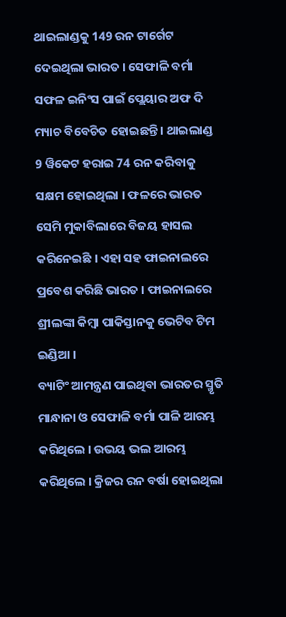ଥାଇଲାଣ୍ଡକୁ 149 ରନ ଟାର୍ଗେଟ ଦେଇଥିଲା ଭାରତ । ସେଫାଳି ବର୍ମା ସଫଳ ଇନିଂସ ପାଇଁ ପ୍ଲେୟାର ଅଫ ଦି ମ୍ୟାଚ ବିବେଚିତ ହୋଇଛନ୍ତି । ଥାଇଲାଣ୍ଡ 9 ୱିକେଟ ହରାଇ 74 ରନ କରିବାକୁ ସକ୍ଷମ ହୋଇଥିଲା । ଫଳରେ ଭାରତ ସେମି ମୁକାବିଲାରେ ବିଜୟ ହାସଲ କରିନେଇଛି । ଏହା ସହ ଫାଇନାଲରେ ପ୍ରବେଶ କରିଛି ଭାରତ । ଫାଇନାଲରେ ଶ୍ରୀଲଙ୍କା କିମ୍ବା ପାକିସ୍ତାନକୁ ଭେଟିବ ଟିମ ଇଣ୍ଡିଆ ।
ବ୍ୟାଟିଂ ଆମନ୍ତ୍ରଣ ପାଇଥିବା ଭାରତର ସ୍ମୃତି ମାନ୍ଧାନା ଓ ସେଫାଳି ବର୍ମା ପାଳି ଆରମ୍ଭ କରିଥିଲେ । ଉଭୟ ଭଲ ଆରମ୍ଭ କରିଥିଲେ । କ୍ରିଜର ରନ ବର୍ଷା ହୋଇଥିଲା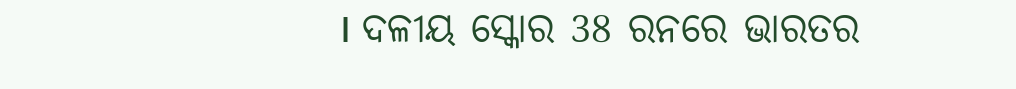। ଦଳୀୟ ସ୍କୋର 38 ରନରେ ଭାରତର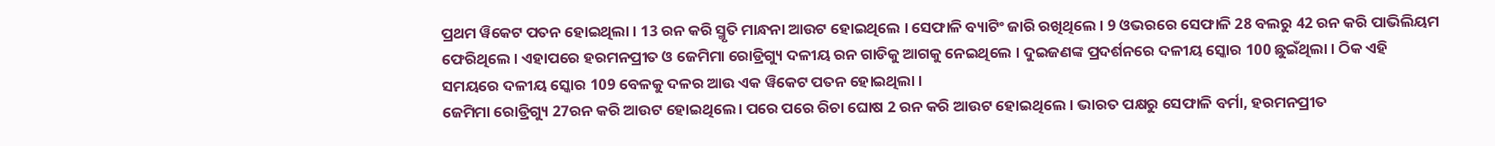ପ୍ରଥମ ୱିକେଟ ପତନ ହୋଇଥିଲା । 13 ରନ କରି ସ୍ମୃତି ମାନ୍ଧନା ଆଉଟ ହୋଇଥିଲେ । ସେଫାଳି ବ୍ୟାଟିଂ ଜାରି ରଖିଥିଲେ । 9 ଓଭରରେ ସେଫାଳି 28 ବଲରୁ 42 ରନ କରି ପାଭିଲିୟମ ଫେରିଥିଲେ । ଏହାପରେ ହରମନପ୍ରୀତ ଓ ଜେମିମା ରୋଡ୍ରିଗ୍ୟୁ ଦଳୀୟ ରନ ଗାଡିକୁ ଆଗକୁ ନେଇଥିଲେ । ଦୁଇଜଣଙ୍କ ପ୍ରଦର୍ଶନରେ ଦଳୀୟ ସ୍କୋର 100 ଛୁଇଁଥିଲା । ଠିକ ଏହି ସମୟରେ ଦଳୀୟ ସ୍କୋର 109 ବେଳକୁ ଦଳର ଆଉ ଏକ ୱିକେଟ ପତନ ହୋଇଥିଲା ।
ଜେମିମା ରୋଡ୍ରିଗ୍ୟୁ 27ରନ କରି ଆଉଟ ହୋଇଥିଲେ। ପରେ ପରେ ରିଚା ଘୋଷ 2 ରନ କରି ଆଉଟ ହୋଇଥିଲେ । ଭାରତ ପକ୍ଷରୁ ସେଫାଳି ବର୍ମା, ହରମନପ୍ରୀତ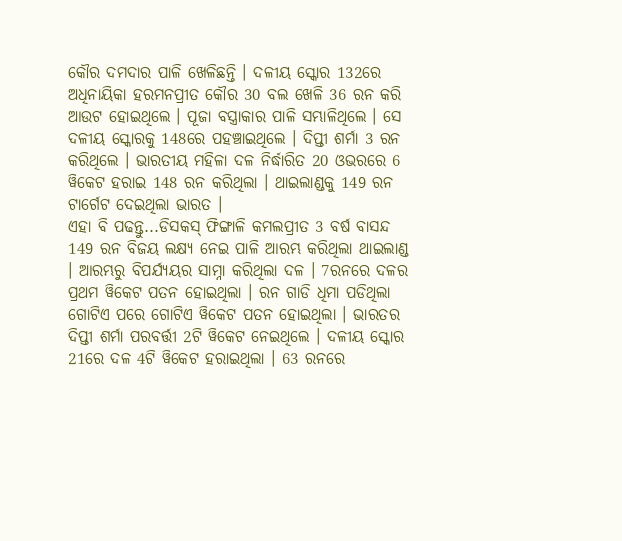କୌର ଦମଦାର ପାଳି ଖେଳିଛନ୍ତି । ଦଳୀୟ ସ୍କୋର 132ରେ ଅଧିନାୟିକା ହରମନପ୍ରୀତ କୌର 30 ବଲ ଖେଳି 36 ରନ କରି ଆଉଟ ହୋଇଥିଲେ । ପୂଜା ବସ୍ତ୍ରାକାର ପାଳି ସମ୍ଭାଳିଥିଲେ । ସେ ଦଳୀୟ ସ୍କୋରକୁ 148ରେ ପହଞ୍ଚାଇଥିଲେ । ଦିପ୍ତୀ ଶର୍ମା 3 ରନ କରିଥିଲେ । ଭାରତୀୟ ମହିଳା ଦଳ ନିର୍ଦ୍ଧାରିତ 20 ଓଭରରେ 6 ୱିକେଟ ହରାଇ 148 ରନ କରିଥିଲା । ଥାଇଲାଣ୍ଡକୁ 149 ରନ ଟାର୍ଗେଟ ଦେଇଥିଲା ଭାରତ ।
ଏହା ବି ପଢନ୍ତୁ...ଡିସକସ୍ ଫିଙ୍ଗାଳି କମଲପ୍ରୀତ 3 ବର୍ଷ ବାସନ୍ଦ
149 ରନ ବିଜୟ ଲକ୍ଷ୍ୟ ନେଇ ପାଳି ଆରମ୍ଭ କରିଥିଲା ଥାଇଲାଣ୍ଡ । ଆରମ୍ଭରୁ ବିପର୍ଯ୍ୟୟର ସାମ୍ନା କରିଥିଲା ଦଳ । 7ରନରେ ଦଳର ପ୍ରଥମ ୱିକେଟ ପତନ ହୋଇଥିଲା । ରନ ଗାଡି ଧିମା ପଡିଥିଲା ଗୋଟିଏ ପରେ ଗୋଟିଏ ୱିକେଟ ପତନ ହୋଇଥିଲା । ଭାରତର ଦିପ୍ତୀ ଶର୍ମା ପରବର୍ତ୍ତୀ 2ଟି ୱିକେଟ ନେଇଥିଲେ । ଦଳୀୟ ସ୍କୋର 21ରେ ଦଳ 4ଟି ୱିକେଟ ହରାଇଥିଲା । 63 ରନରେ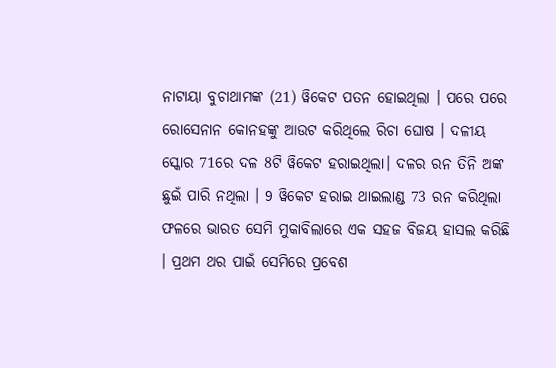ନାଟାୟା ବୁଚାଥାମଙ୍କ (21) ୱିକେଟ ପତନ ହୋଇଥିଲା । ପରେ ପରେ ରୋସେନାନ କୋନହଙ୍କୁ ଆଉଟ କରିଥିଲେ ରିଚା ଘୋଷ । ଦଳୀୟ ସ୍କୋର 71ରେ ଦଳ 8ଟି ୱିକେଟ ହରାଇଥିଲା। ଦଳର ରନ ତିନି ଅଙ୍କ ଛୁଇଁ ପାରି ନଥିଲା । 9 ୱିକେଟ ହରାଇ ଥାଇଲାଣ୍ଡ 73 ରନ କରିଥିଲା ଫଳରେ ଭାରତ ସେମି ମୁକାବିଲାରେ ଏକ ସହଜ ବିଜୟ ହାସଲ କରିଛି । ପ୍ରଥମ ଥର ପାଇଁ ସେମିରେ ପ୍ରବେଶ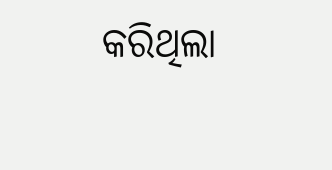କରିଥିଲା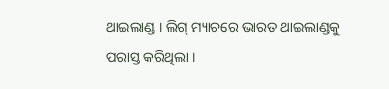ଥାଇଲାଣ୍ଡ । ଲିଗ୍ ମ୍ୟାଚରେ ଭାରତ ଥାଇଲାଣ୍ଡକୁ ପରାସ୍ତ କରିଥିଲା ।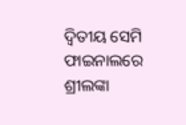ଦ୍ବିତୀୟ ସେମି ଫାଇନାଲରେ ଶ୍ରୀଲଙ୍କା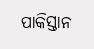ପାକିସ୍ତାନ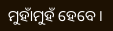ମୁହାଁମୁହଁ ହେବେ ।